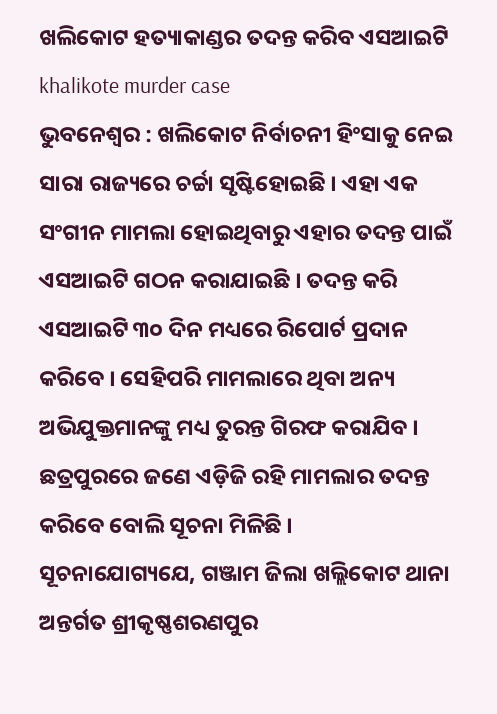ଖଲିକୋଟ ହତ୍ୟାକାଣ୍ଡର ତଦନ୍ତ କରିବ ଏସଆଇଟି
khalikote murder case
ଭୁବନେଶ୍ୱର : ଖଲିକୋଟ ନିର୍ବାଚନୀ ହିଂସାକୁ ନେଇ ସାରା ରାଜ୍ୟରେ ଚର୍ଚ୍ଚା ସୃଷ୍ଟିହୋଇଛି । ଏହା ଏକ ସଂଗୀନ ମାମଲା ହୋଇଥିବାରୁ ଏହାର ତଦନ୍ତ ପାଇଁ ଏସଆଇଟି ଗଠନ କରାଯାଇଛି । ତଦନ୍ତ କରି ଏସଆଇଟି ୩୦ ଦିନ ମଧ୍ୟରେ ରିପୋର୍ଟ ପ୍ରଦାନ କରିବେ । ସେହିପରି ମାମଲାରେ ଥିବା ଅନ୍ୟ ଅଭିଯୁକ୍ତମାନଙ୍କୁ ମଧ୍ୟ ତୁରନ୍ତ ଗିରଫ କରାଯିବ । ଛତ୍ରପୁରରେ ଜଣେ ଏଡ଼ିଜି ରହି ମାମଲାର ତଦନ୍ତ କରିବେ ବୋଲି ସୂଚନା ମିଳିଛି ।
ସୂଚନାଯୋଗ୍ୟଯେ, ଗଞ୍ଜାମ ଜିଲା ଖଲ୍ଲିକୋଟ ଥାନା ଅନ୍ତର୍ଗତ ଶ୍ରୀକୃଷ୍ଣଶରଣପୁର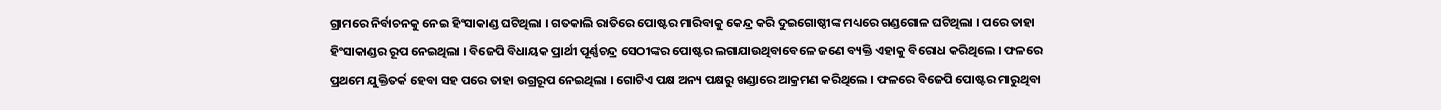ଗ୍ରାମରେ ନିର୍ବାଚନକୁ ନେଇ ହିଂସାକାଣ୍ଡ ଘଟିଥିଲା । ଗତକାଲି ରାତିରେ ପୋଷ୍ଟର ମାରିବାକୁ କେନ୍ଦ୍ର କରି ଦୁଇଗୋଷ୍ଠୀଙ୍କ ମଧ୍ୟରେ ଗଣ୍ଡଗୋଳ ଘଟିଥିଲା । ପରେ ତାହା ହିଂସାକାଣ୍ଡର ରୂପ ନେଇଥିଲା । ବିଜେପି ବିଧାୟକ ପ୍ରାର୍ଥୀ ପୂର୍ଣ୍ଣଚନ୍ଦ୍ର ସେଠୀଙ୍କର ପୋଷ୍ଟର ଲଗାଯାଉଥିବାବେଳେ ଜଣେ ବ୍ୟକ୍ତି ଏହାକୁ ବିରୋଧ କରିଥିଲେ । ଫଳରେ ପ୍ରଥମେ ଯୁକ୍ତିତର୍କ ହେବା ସହ ପରେ ତାହା ଉଗ୍ରରୂପ ନେଇଥିଲା । ଗୋଟିଏ ପକ୍ଷ ଅନ୍ୟ ପକ୍ଷରୁ ଖଣ୍ଡାରେ ଆକ୍ରମଣ କରିଥିଲେ । ଫଳରେ ବିଜେପି ପୋଷ୍ଟର ମାରୁଥିବା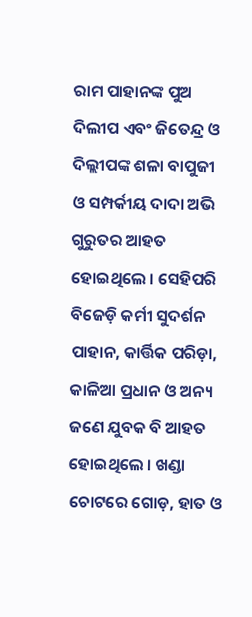ରାମ ପାହାନଙ୍କ ପୁଅ ଦିଲୀପ ଏବଂ ଜିତେନ୍ଦ୍ର ଓ ଦିଲ୍ଲୀପଙ୍କ ଶଳା ବାପୁଜୀ ଓ ସମ୍ପର୍କୀୟ ଦାଦା ଅଭି ଗୁରୁତର ଆହତ ହୋଇଥିଲେ । ସେହିପରି ବିଜେଡ଼ି କର୍ମୀ ସୁଦର୍ଶନ ପାହାନ, କାର୍ତ୍ତିକ ପରିଡ଼ା, କାଳିଆ ପ୍ରଧାନ ଓ ଅନ୍ୟ ଜଣେ ଯୁବକ ବି ଆହତ ହୋଇଥିଲେ । ଖଣ୍ଡା ଚୋଟରେ ଗୋଡ଼, ହାତ ଓ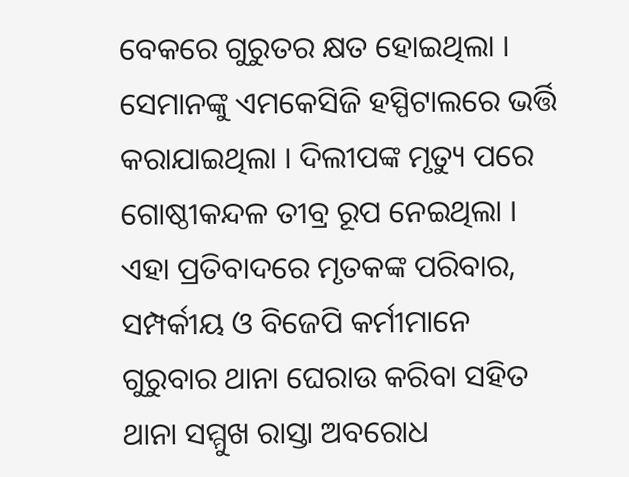ବେକରେ ଗୁରୁତର କ୍ଷତ ହୋଇଥିଲା । ସେମାନଙ୍କୁ ଏମକେସିଜି ହସ୍ପିଟାଲରେ ଭର୍ତ୍ତି କରାଯାଇଥିଲା । ଦିଲୀପଙ୍କ ମୃତ୍ୟୁ ପରେ ଗୋଷ୍ଠୀକନ୍ଦଳ ତୀବ୍ର ରୂପ ନେଇଥିଲା । ଏହା ପ୍ରତିବାଦରେ ମୃତକଙ୍କ ପରିବାର, ସମ୍ପର୍କୀୟ ଓ ବିଜେପି କର୍ମୀମାନେ ଗୁରୁବାର ଥାନା ଘେରାଉ କରିବା ସହିତ ଥାନା ସମ୍ମୁଖ ରାସ୍ତା ଅବରୋଧ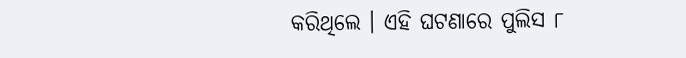କରିଥିଲେ । ଏହି ଘଟଣାରେ ପୁଲିସ ୮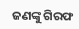ଜଣଙ୍କୁ ଗିରଫ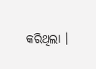କରିଥିଲା ।